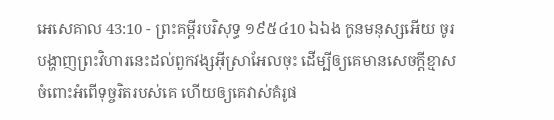អេសេគាល 43:10 - ព្រះគម្ពីរបរិសុទ្ធ ១៩៥៤10 ឯឯង កូនមនុស្សអើយ ចូរបង្ហាញព្រះវិហារនេះដល់ពួកវង្សអ៊ីស្រាអែលចុះ ដើម្បីឲ្យគេមានសេចក្ដីខ្មាសចំពោះអំពើទុច្ចរិតរបស់គេ ហើយឲ្យគេវាស់គំរូផ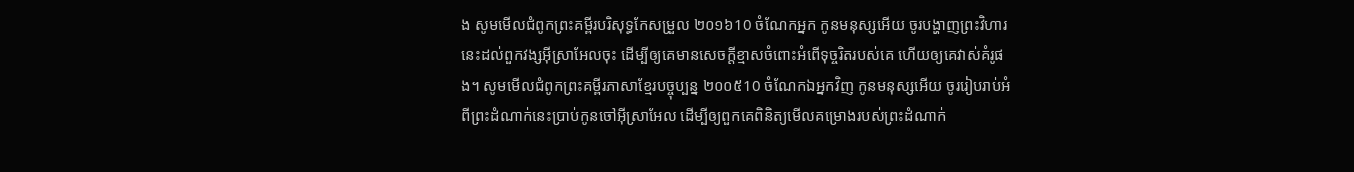ង សូមមើលជំពូកព្រះគម្ពីរបរិសុទ្ធកែសម្រួល ២០១៦10 ចំណែកអ្នក កូនមនុស្សអើយ ចូរបង្ហាញព្រះវិហារនេះដល់ពួកវង្សអ៊ីស្រាអែលចុះ ដើម្បីឲ្យគេមានសេចក្ដីខ្មាសចំពោះអំពើទុច្ចរិតរបស់គេ ហើយឲ្យគេវាស់គំរូផង។ សូមមើលជំពូកព្រះគម្ពីរភាសាខ្មែរបច្ចុប្បន្ន ២០០៥10 ចំណែកឯអ្នកវិញ កូនមនុស្សអើយ ចូររៀបរាប់អំពីព្រះដំណាក់នេះប្រាប់កូនចៅអ៊ីស្រាអែល ដើម្បីឲ្យពួកគេពិនិត្យមើលគម្រោងរបស់ព្រះដំណាក់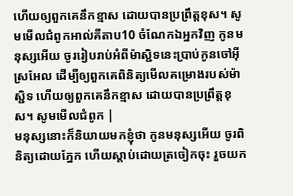ហើយឲ្យពួកគេនឹកខ្មាស ដោយបានប្រព្រឹត្តខុស។ សូមមើលជំពូកអាល់គីតាប10 ចំណែកឯអ្នកវិញ កូនមនុស្សអើយ ចូររៀបរាប់អំពីម៉ាស្ជិទនេះប្រាប់កូនចៅអ៊ីស្រអែល ដើម្បីឲ្យពួកគេពិនិត្យមើលគម្រោងរបស់ម៉ាស្ជិទ ហើយឲ្យពួកគេនឹកខ្មាស ដោយបានប្រព្រឹត្តខុស។ សូមមើលជំពូក |
មនុស្សនោះក៏និយាយមកខ្ញុំថា កូនមនុស្សអើយ ចូរពិនិត្យដោយភ្នែក ហើយស្តាប់ដោយត្រចៀកចុះ រួចយក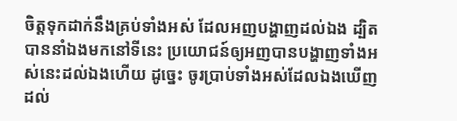ចិត្តទុកដាក់នឹងគ្រប់ទាំងអស់ ដែលអញបង្ហាញដល់ឯង ដ្បិតបាននាំឯងមកនៅទីនេះ ប្រយោជន៍ឲ្យអញបានបង្ហាញទាំងអស់នេះដល់ឯងហើយ ដូច្នេះ ចូរប្រាប់ទាំងអស់ដែលឯងឃើញ ដល់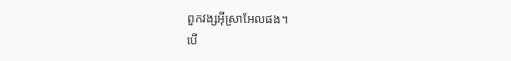ពួកវង្សអ៊ីស្រាអែលផង។
បើ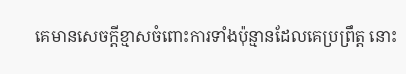គេមានសេចក្ដីខ្មាសចំពោះការទាំងប៉ុន្មានដែលគេប្រព្រឹត្ត នោះ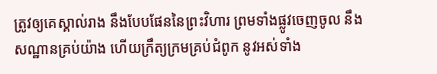ត្រូវឲ្យគេស្គាល់រាង នឹងបែបផែននៃព្រះវិហារ ព្រមទាំងផ្លូវចេញចូល នឹងសណ្ឋានគ្រប់យ៉ាង ហើយក្រឹត្យក្រមគ្រប់ជំពូក នូវអស់ទាំង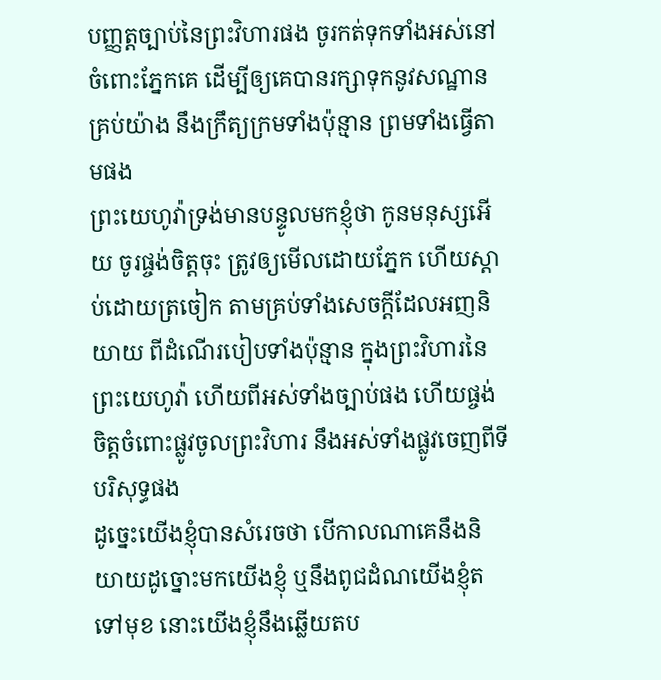បញ្ញត្តច្បាប់នៃព្រះវិហារផង ចូរកត់ទុកទាំងអស់នៅចំពោះភ្នែកគេ ដើម្បីឲ្យគេបានរក្សាទុកនូវសណ្ឋានគ្រប់យ៉ាង នឹងក្រឹត្យក្រមទាំងប៉ុន្មាន ព្រមទាំងធ្វើតាមផង
ព្រះយេហូវ៉ាទ្រង់មានបន្ទូលមកខ្ញុំថា កូនមនុស្សអើយ ចូរផ្ចង់ចិត្តចុះ ត្រូវឲ្យមើលដោយភ្នែក ហើយស្តាប់ដោយត្រចៀក តាមគ្រប់ទាំងសេចក្ដីដែលអញនិយាយ ពីដំណើរបៀបទាំងប៉ុន្មាន ក្នុងព្រះវិហារនៃព្រះយេហូវ៉ា ហើយពីអស់ទាំងច្បាប់ផង ហើយផ្ចង់ចិត្តចំពោះផ្លូវចូលព្រះវិហារ នឹងអស់ទាំងផ្លូវចេញពីទីបរិសុទ្ធផង
ដូច្នេះយើងខ្ញុំបានសំរេចថា បើកាលណាគេនឹងនិយាយដូច្នោះមកយើងខ្ញុំ ឬនឹងពូជដំណយើងខ្ញុំតទៅមុខ នោះយើងខ្ញុំនឹងឆ្លើយតប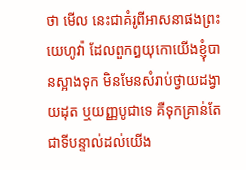ថា មើល នេះជាគំរូពីអាសនាផងព្រះយេហូវ៉ា ដែលពួកឰយុកោយើងខ្ញុំបានស្អាងទុក មិនមែនសំរាប់ថ្វាយដង្វាយដុត ឬយញ្ញបូជាទេ គឺទុកគ្រាន់តែជាទីបន្ទាល់ដល់យើង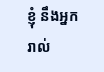ខ្ញុំ នឹងអ្នករាល់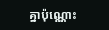គ្នាប៉ុណ្ណោះ